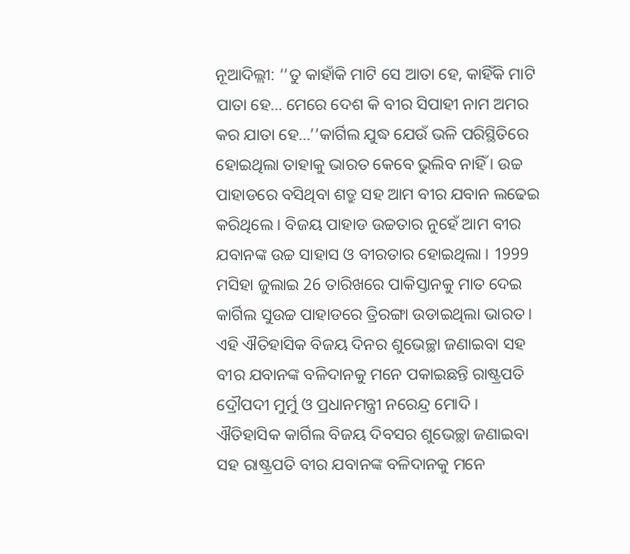ନୂଆଦିଲ୍ଲୀ: ‘‘ତୁ କାହାଁକି ମାଟି ସେ ଆତା ହେ, କାହିଁକି ମାଟି ପାତା ହେ... ମେରେ ଦେଶ କି ବୀର ସିପାହୀ ନାମ ଅମର କର ଯାତା ହେ...’’କାର୍ଗିଲ ଯୁଦ୍ଧ ଯେଉଁ ଭଳି ପରିସ୍ଥିତିରେ ହୋଇଥିଲା ତାହାକୁ ଭାରତ କେବେ ଭୁଲିବ ନାହିଁ । ଉଚ୍ଚ ପାହାଡରେ ବସିଥିବା ଶତ୍ରୁ ସହ ଆମ ବୀର ଯବାନ ଲଢେଇ କରିଥିଲେ । ବିଜୟ ପାହାଡ ଉଚ୍ଚତାର ନୁହେଁ ଆମ ବୀର ଯବାନଙ୍କ ଉଚ୍ଚ ସାହାସ ଓ ବୀରତାର ହୋଇଥିଲା । 1999 ମସିହା ଜୁଲାଇ 26 ତାରିଖରେ ପାକିସ୍ତାନକୁ ମାତ ଦେଇ କାର୍ଗିଲ ସୁଉଚ୍ଚ ପାହାଡରେ ତ୍ରିରଙ୍ଗା ଉଡାଇଥିଲା ଭାରତ । ଏହି ଐତିହାସିକ ବିଜୟ ଦିନର ଶୁଭେଚ୍ଛା ଜଣାଇବା ସହ ବୀର ଯବାନଙ୍କ ବଳିଦାନକୁ ମନେ ପକାଇଛନ୍ତି ରାଷ୍ଟ୍ରପତି ଦ୍ରୌପଦୀ ମୁର୍ମୁ ଓ ପ୍ରଧାନମନ୍ତ୍ରୀ ନରେନ୍ଦ୍ର ମୋଦି ।
ଐତିହାସିକ କାର୍ଗିଲ ବିଜୟ ଦିବସର ଶୁଭେଚ୍ଛା ଜଣାଇବା ସହ ରାଷ୍ଟ୍ରପତି ବୀର ଯବାନଙ୍କ ବଳିଦାନକୁ ମନେ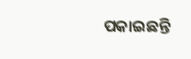ପକାଇଛନ୍ତି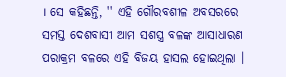। ସେ କହିଛନ୍ତି, '' ଏହି ଗୌରବଶୀଳ ଅବସରରେ ସମସ୍ତ ଦେଶବାସୀ ଆମ ସଶସ୍ତ୍ର ବଳଙ୍କ ଆସାଧାରଣ ପରାକ୍ରମ ବଳରେ ଏହି ବିଜୟ ହାସଲ ହୋଇଥିଲା ।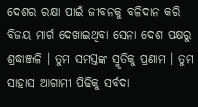ଦେଶର ରକ୍ଷା ପାଇଁ ଜୀବନକୁ ବଳିଦାନ କରି ବିଜୟ ମାର୍ଗ ଦେଖାଇଥିବା ସେନା ଦେଶ ପକ୍ଷରୁ ଶ୍ରଦ୍ଧାଞ୍ଜଳି । ତୁମ ସମସ୍ତଙ୍କ ସ୍ମୃତିକୁ ପ୍ରଣାମ । ତୁମ ସାହାସ ଆଗାମୀ ପିଢିକୁ ସର୍ବଦା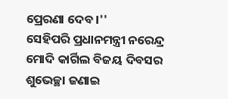ପ୍ରେରଣା ଦେବ ।''
ସେହିପରି ପ୍ରଧାନମନ୍ତ୍ରୀ ନରେନ୍ଦ୍ର ମୋଦି କାର୍ଗିଲ ବିଜୟ ଦିବସର ଶୁଭେଚ୍ଛା ଜଣାଇ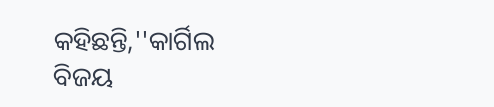କହିଛନ୍ତି,''କାର୍ଗିଲ ବିଜୟ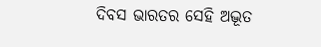ଦିବସ ଭାରତର ସେହି ଅଦ୍ଭୂତ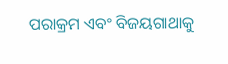ପରାକ୍ରମ ଏବଂ ବିଜୟଗାଥାକୁ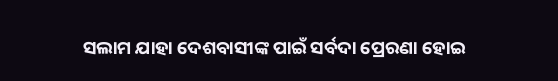ସଲାମ ଯାହା ଦେଶବାସୀଙ୍କ ପାଇଁ ସର୍ବଦା ପ୍ରେରଣା ହୋଇ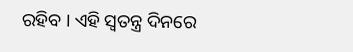ରହିବ । ଏହି ସ୍ବତନ୍ତ୍ର ଦିନରେ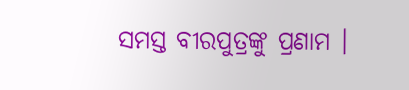ସମସ୍ତ ବୀରପୁତ୍ରଙ୍କୁ ପ୍ରଣାମ ।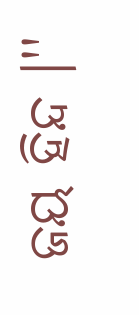ଜୟ ହିନ୍ଦ ।''